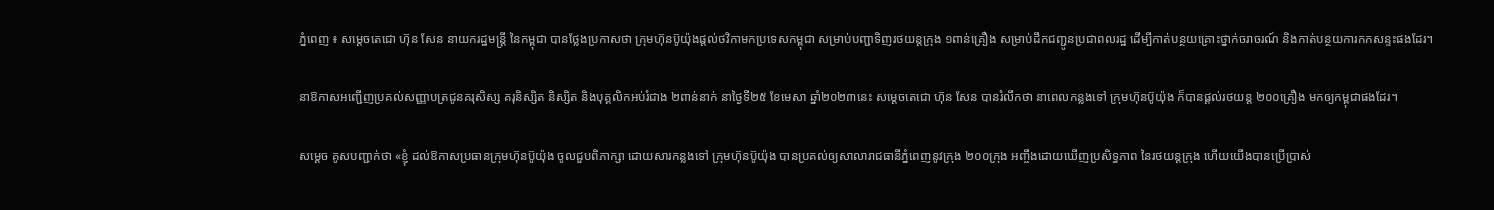ភ្នំពេញ ៖ សម្ដេចតេជោ ហ៊ុន សែន នាយករដ្ឋមន្ដ្រី នៃកម្ពុជា បានថ្លែងប្រកាសថា ក្រុមហ៊ុនប៊ូយ៉ុងផ្ដល់ថវិកាមកប្រទេសកម្ពុជា សម្រាប់បញ្ជាទិញរថយន្ដក្រុង ១ពាន់គ្រឿង សម្រាប់ដឹកជញ្ជូនប្រជាពលរដ្ឋ ដើម្បីកាត់បន្ថយគ្រោះថ្នាក់ចរាចរណ៍ និងកាត់បន្ថយការកកសន្ទះផងដែរ។

នាឱកាសអញ្ជើញប្រគល់សញ្ញាបត្រជូនគរុសិស្ស គរុនិស្សិត និស្សិត និងបុគ្គលិកអប់រំជាង ២ពាន់នាក់ នាថ្ងៃទី២៥ ខែមេសា ឆ្នាំ២០២៣នេះ សម្ដេចតេជោ ហ៊ុន សែន បានរំលឹកថា នាពេលកន្លងទៅ ក្រុមហ៊ុនប៊ូយ៉ុង ក៏បានផ្ដល់រថយន្ដ ២០០គ្រឿង មកឲ្យកម្ពុជាផងដែរ។

សម្ដេច គូសបញ្ជាក់ថា «ខ្ញុំ ដល់ឱកាសប្រធានក្រុមហ៊ុនប៊ូយ៉ុង ចូលជួបពិភាក្សា ដោយសារកន្លងទៅ ក្រុមហ៊ុនប៊ូយ៉ុង បានប្រគល់ឲ្យសាលារាជធានីភ្នំពេញនូវក្រុង ២០០ក្រុង អញ្ចឹងដោយឃើញប្រសិទ្ធភាព នៃរថយន្ដក្រុង ហើយយើងបានប្រើប្រាស់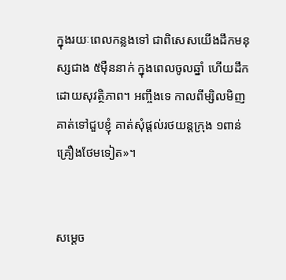ក្នុងរយៈពេលកន្លងទៅ ជាពិសេសយើងដឹកមនុស្សជាង ៥ម៉ឺននាក់ ក្នុងពេលចូលឆ្នាំ ហើយដឹកដោយសុវត្ថិភាព។ អញ្ចឹងទេ កាលពីម្សិលមិញ គាត់ទៅជួបខ្ញុំ គាត់សុំផ្ដល់រថយន្ដក្រុង ១ពាន់គ្រឿងថែមទៀត»។


សម្ដេច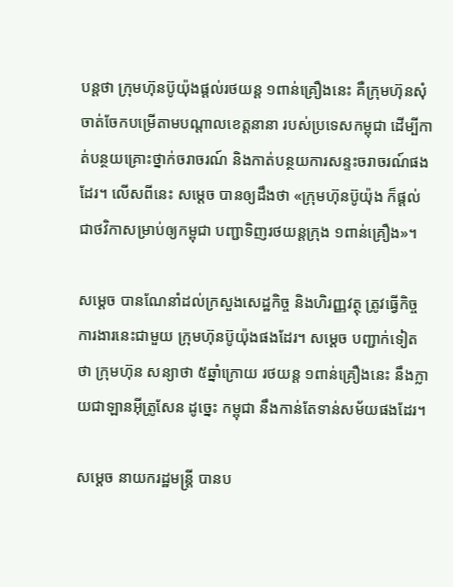បន្ដថា ក្រុមហ៊ុនប៊ូយ៉ុងផ្ដល់រថយន្ដ ១ពាន់គ្រឿងនេះ គឺក្រុមហ៊ុនសុំចាត់ចែកបម្រើតាមបណ្ដាលខេត្តនានា របស់ប្រទេសកម្ពុជា ដើម្បីកាត់បន្ថយគ្រោះថ្នាក់ចរាចរណ៍ និងកាត់បន្ថយការសន្ទះចរាចរណ៍ផងដែរ។ លើសពីនេះ សម្ដេច បានឲ្យដឹងថា «ក្រុមហ៊ុនប៊ូយ៉ុង ក៏ផ្ដល់ជាថវិកាសម្រាប់ឲ្យកម្ពុជា បញ្ជាទិញរថយន្ដក្រុង ១ពាន់គ្រឿង»។

សម្ដេច បានណែនាំដល់ក្រសួងសេដ្ឋកិច្ច និងហិរញ្ញវត្ថុ ត្រូវធ្វើកិច្ចការងារនេះជាមួយ ក្រុមហ៊ុនប៊ូយ៉ុងផងដែរ។ សម្ដេច បញ្ជាក់ទៀតថា ក្រុមហ៊ុន សន្យាថា ៥ឆ្នាំក្រោយ រថយន្ដ ១ពាន់គ្រឿងនេះ នឹងក្លាយជាឡានអ៊ីត្រូសែន ដូច្នេះ កម្ពុជា នឹងកាន់តែទាន់សម័យផងដែរ។

សម្ដេច នាយករដ្ឋមន្ដ្រី បានប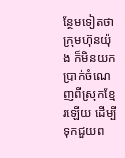ន្ថែមទៀតថា ក្រុមហ៊ុនយ៉ុង ក៏មិនយកប្រាក់ចំណេញពីស្រុកខ្មែរឡើយ ដើម្បីទុកជួយព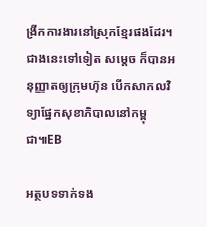ង្រីកការងារនៅស្រុកខ្មែរផងដែរ។ ជាងនេះទៅទៀត សម្ដេច ក៏បានអនុញ្ញាតឲ្យក្រុមហ៊ុន បើកសាកលវិទ្យាផ្នែកសុខាភិបាលនៅកម្ពុជា៕EB

អត្ថបទទាក់ទង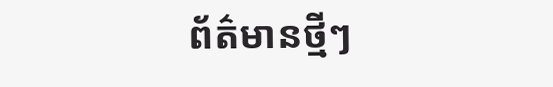ព័ត៌មានថ្មីៗ